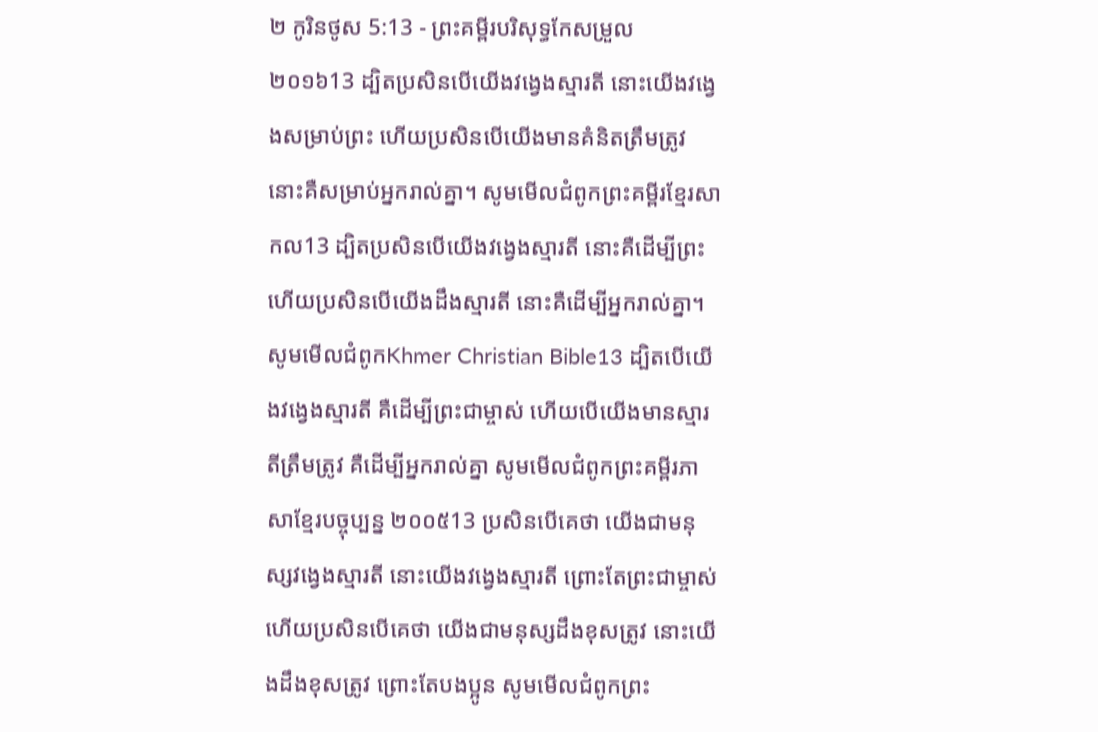២ កូរិនថូស 5:13 - ព្រះគម្ពីរបរិសុទ្ធកែសម្រួល ២០១៦13 ដ្បិតប្រសិនបើយើងវង្វេងស្មារតី នោះយើងវង្វេងសម្រាប់ព្រះ ហើយប្រសិនបើយើងមានគំនិតត្រឹមត្រូវ នោះគឺសម្រាប់អ្នករាល់គ្នា។ សូមមើលជំពូកព្រះគម្ពីរខ្មែរសាកល13 ដ្បិតប្រសិនបើយើងវង្វេងស្មារតី នោះគឺដើម្បីព្រះ ហើយប្រសិនបើយើងដឹងស្មារតី នោះគឺដើម្បីអ្នករាល់គ្នា។ សូមមើលជំពូកKhmer Christian Bible13 ដ្បិតបើយើងវង្វេងស្មារតី គឺដើម្បីព្រះជាម្ចាស់ ហើយបើយើងមានស្មារតីត្រឹមត្រូវ គឺដើម្បីអ្នករាល់គ្នា សូមមើលជំពូកព្រះគម្ពីរភាសាខ្មែរបច្ចុប្បន្ន ២០០៥13 ប្រសិនបើគេថា យើងជាមនុស្សវង្វេងស្មារតី នោះយើងវង្វេងស្មារតី ព្រោះតែព្រះជាម្ចាស់ ហើយប្រសិនបើគេថា យើងជាមនុស្សដឹងខុសត្រូវ នោះយើងដឹងខុសត្រូវ ព្រោះតែបងប្អូន សូមមើលជំពូកព្រះ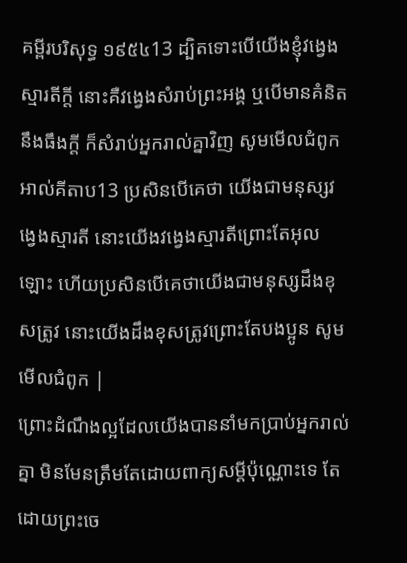គម្ពីរបរិសុទ្ធ ១៩៥៤13 ដ្បិតទោះបើយើងខ្ញុំវង្វេងស្មារតីក្តី នោះគឺវង្វេងសំរាប់ព្រះអង្គ ឬបើមានគំនិតនឹងធឹងក្តី ក៏សំរាប់អ្នករាល់គ្នាវិញ សូមមើលជំពូកអាល់គីតាប13 ប្រសិនបើគេថា យើងជាមនុស្សវង្វេងស្មារតី នោះយើងវង្វេងស្មារតីព្រោះតែអុលឡោះ ហើយប្រសិនបើគេថាយើងជាមនុស្សដឹងខុសត្រូវ នោះយើងដឹងខុសត្រូវព្រោះតែបងប្អូន សូមមើលជំពូក |
ព្រោះដំណឹងល្អដែលយើងបាននាំមកប្រាប់អ្នករាល់គ្នា មិនមែនត្រឹមតែដោយពាក្យសម្ដីប៉ុណ្ណោះទេ តែដោយព្រះចេ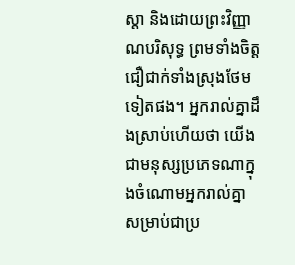ស្តា និងដោយព្រះវិញ្ញាណបរិសុទ្ធ ព្រមទាំងចិត្តជឿជាក់ទាំងស្រុងថែមទៀតផង។ អ្នករាល់គ្នាដឹងស្រាប់ហើយថា យើងជាមនុស្សប្រភេទណាក្នុងចំណោមអ្នករាល់គ្នា សម្រាប់ជាប្រ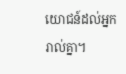យោជន៍ដល់អ្នករាល់គ្នា។